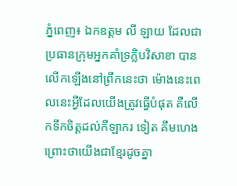ភ្នំពេញ៖ ឯកឧត្តម លី ឡាយ ដែលជាប្រធានក្រុមអ្នកគាំទ្រក្លិបវិសាខា បានលើកឡើងនៅព្រឹកនេះថា ម៉ោងនេះពេលនេះអ្វីដែលយើងត្រូវធ្វើបំផុត គឺលើកទឹកចិត្តដល់កីឡាករ ទៀត គឹមហេង ព្រោះថាយើងជាខ្មែរដូចគ្នា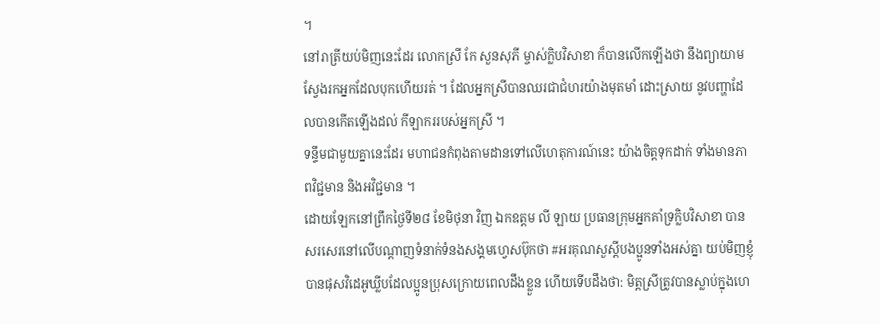។
នៅរាត្រីយប់មិញនេះដែរ លោកស្រី កែ សួនសុភី ម្ចាស់ក្លិបវិសាខា ក៏បានលើកឡើងថា នឹងព្យាយាមស្វែងរកអ្នកដែលបុកហើយរត់ ។ ដែលអ្នកស្រីបានឈរជាជំហរយ៉ាងមុតមាំ ដោះស្រាយ នូវបញ្ហាដែលបានកើតឡើងដល់ កីឡាកររបស់អ្នកស្រី ។
ទន្ទឹមជាមួយគ្នានេះដែរ មហាជនកំពុងតាមដានទៅលើហេតុការណ៍នេះ យ៉ាងចិត្តទុកដាក់ ទាំងមានភាពវិជ្ជមាន និងអវិជ្ជមាន ។
ដោយឡែកនៅព្រឹកថ្ងៃទី២៨ ខែមិថុនា វិញ ឯកឧត្តម លី ឡាយ ប្រធានក្រុមអ្នកគាំទ្រក្លិបវិសាខា បានសរសេរនៅលើបណ្តាញទំនាក់ទំនងសង្គមហ្វេសប៊ុកថា #អរគុណសួស្តីបងប្អូនទាំងអស់គ្នា យប់មិញខ្ញុំបានផុសវិដេអូឃ្លីបដែលប្អូនប្រុសក្រោយពេលដឹងខ្លួន ហើយទើបដឹងថា: មិត្តស្រីត្រូវបានស្លាប់ក្នុងហេ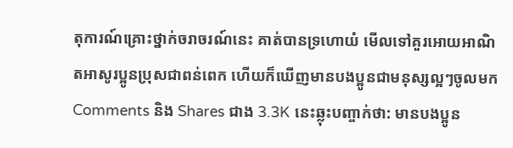តុការណ៍គ្រោះថ្នាក់ចរាចរណ៍នេះ គាត់បានទ្រហោយំ មើលទៅគួរអោយអាណិតអាសូរប្អូនប្រុសជាពន់ពេក ហើយក៏ឃើញមានបងប្អូនជាមនុស្សល្អៗចូលមក Comments និង Shares ជាង 3.3K នេះឆ្លុះបញ្ចាក់ថា: មានបងប្អូន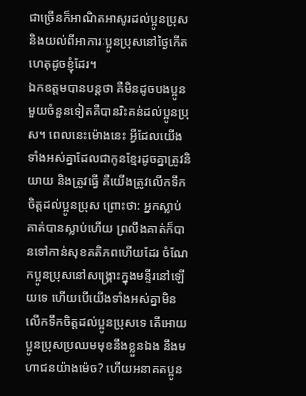ជាច្រើនក៏អាណិតអាសូរដល់ប្អូនប្រុស និងយល់ពីអាការៈប្អូនប្រុសនៅថ្ងៃកើតហេតុដូចខ្ញុំដែរ។
ឯកឧត្តមបានបន្តថា គឺមិនដូចបងប្អូនមួយចំនួនទៀតគឺបានរិះគន់ដល់ប្អូនប្រុស។ ពេលនេះម៉ោងនេះ អ្វីដែលយើងទាំងអស់គ្នាដែលជាកូនខ្មែរដូចគ្នាត្រូវនិយាយ និងត្រូវធ្វើ គឺយើងត្រូវលើកទឹកចិត្តដល់ប្អូនប្រុស ព្រោះថា: អ្នកស្លាប់គាត់បានស្លាប់ហើយ ព្រលឹងគាត់ក៏បានទៅកាន់សុខគតិភពហើយដែរ ចំណែកប្អូនប្រុសនៅសង្គ្រោះក្នុងមន្ទីរនៅឡើយទេ ហើយបើយើងទាំងអស់គ្នាមិនលើកទឹកចិត្តដល់ប្អូនប្រុសទេ តើអោយប្អូនប្រុសប្រឈមមុខនឹងខ្លួនឯង នឹងមហាជនយ៉ាងម៉េច? ហើយអនាគតប្អូន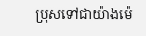ប្រុសទៅជាយ៉ាងម៉េ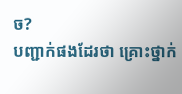ច?
បញ្ជាក់ផងដែរថា គ្រោះថ្នាក់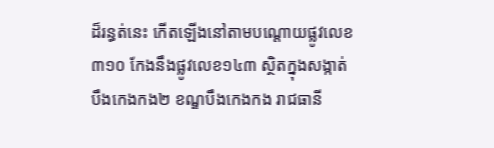ដ៏រន្ធត់នេះ កើតឡើងនៅតាមបណ្តោយផ្លូវលេខ៣១០ កែងនឹងផ្លូវលេខ១៤៣ ស្ថិតក្នុងសង្កាត់បឹងកេងកង២ ខណ្ឌបឹងកេងកង រាជធានី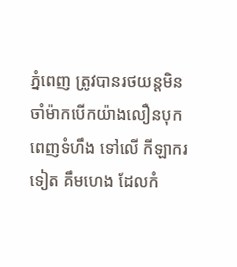ភ្នំពេញ ត្រូវបានរថយន្តមិនចាំម៉ាកបើកយ៉ាងលឿនបុក ពេញទំហឹង ទៅលើ កីឡាករ ទៀត គឹមហេង ដែលកំ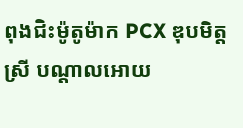ពុងជិះម៉ូតូម៉ាក PCX ឌុបមិត្តស្រី បណ្តាលអោយ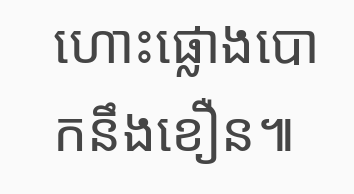ហោះផ្លោងបោកនឹងខឿន៕